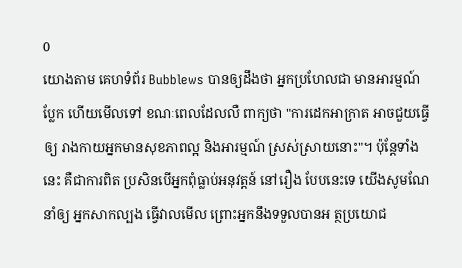0
យោងតាម គេហទំព័រ Bubblews បានឲ្យដឹងថា អ្នកប្រហែលជា មានអារម្មណ៍ប្លែក ហើយមើលទៅ ខណៈពេលដែលលឺ ពាក្យថា "ការដេកអាក្រាត អាចជួយធ្វើឲ្យ រាងកាយអ្នកមានសុខភាពល្អ និងអារម្មណ៍ ស្រស់ស្រាយនោះ"។ ប៉ុន្តែទាំងនេះ គឺជាការពិត ប្រសិនបើអ្នកពុំធ្លាប់អនុវត្តន៍ នៅរឿង បែបនេះទេ យើងសូមណែនាំឲ្យ អ្នកសាកល្បង ធ្វើវាលមើល ព្រោះអ្នកនឹងទទួលបានអ ត្ថប្រយោជ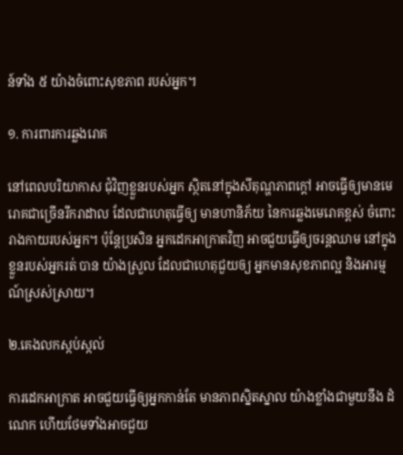ន៍ទាំង ៥ យ៉ាងចំពោះសុខភាព របស់អ្នក។

១. ការពារការឆ្លងរោគ

នៅពេលបរិយាកាស ជុំវិញខ្លួនរបស់អ្នក ស្ថិតនៅក្នុងសីតុណ្ហភាពក្ដៅ អាចធ្វើឲ្យមានមេរោគជាច្រើនរីករាដាល ដែលជាហេតុធ្វើឲ្យ មានហានិភ័យ នៃការឆ្លងមេរោគខ្ពស់ ចំពោះរាងកាយរបស់អ្នក។ ប៉ុន្តែប្រសិន អ្នកដេកអាក្រាតវិញ អាចជួយធ្វើឲ្យចរន្តឈាម នៅក្នុងខ្លួនរបស់អ្នករត់ បាន យ៉ាងស្រួល ដែលជាហេតុជួយឲ្យ អ្នកមានសុខភាពល្អ និងអារម្មណ៍ស្រស់ស្រាយ។

២.គេងលកស្កប់ស្កល់

ការដេកអាក្រាត អាចជួយធ្វើឲ្យអ្នកកាន់តែ មានភាពស្និតស្នាល យ៉ាងខ្លាំងជាមួយនឹង ដំណេក ហើយថែមទាំងអាចជួយ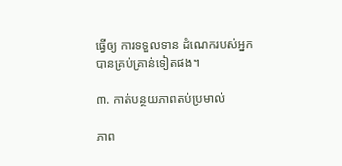ធ្វើឲ្យ ការទទួលទាន ដំណេករបស់អ្នក បានគ្រប់គ្រាន់ទៀតផង។

៣. កាត់បន្ថយភាពតប់ប្រមាល់

ភាព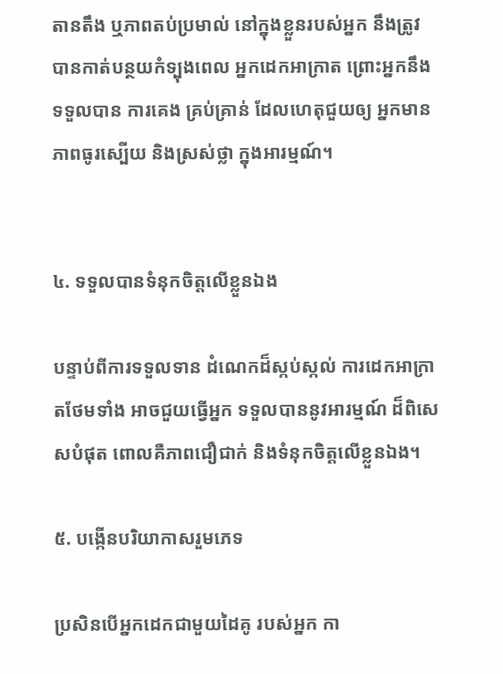តានតឹង ឬភាពតប់ប្រមាល់ នៅក្នុងខ្លួនរបស់អ្នក នឹងត្រូវបានកាត់បន្ថយកំទ្បុងពេល អ្នកដេកអាក្រាត ព្រោះអ្នកនឹងទទួលបាន ការគេង គ្រប់គ្រាន់ ដែលហេតុជួយឲ្យ អ្នកមានភាពធូរស្បើយ និងស្រស់ថ្លា ក្នុងអារម្មណ៍។


៤. ទទួលបានទំនុកចិត្តលើខ្លួនឯង

បន្ទាប់ពីការទទួលទាន ដំណេកដ៏ស្កប់ស្កល់ ការដេកអាក្រាតថែមទាំង អាចជួយធ្វើអ្នក ទទួលបាននូវអារម្មណ៍ ដ៏ពិសេសបំផុត ពោលគឺភាពជឿជាក់ និងទំនុកចិត្តលើខ្លួនឯង។

៥. បង្កើនបរិយាកាសរួមភេទ

ប្រសិនបើអ្នកដេកជាមួយដៃគូ របស់អ្នក កា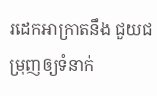រដេកអាក្រាតនឹង ជួយជម្រុញឲ្យទំនាក់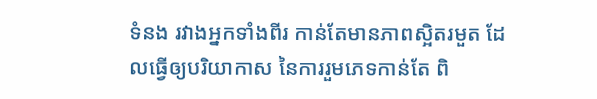ទំនង រវាងអ្នកទាំងពីរ កាន់តែមានភាពស្អិតរមួត ដែលធ្វើឲ្យបរិយាកាស នៃការរួមភេទកាន់តែ ពិ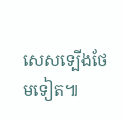សេសទ្បើងថែមទៀត៕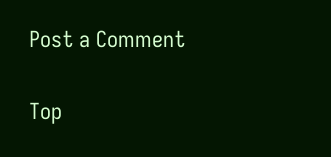Post a Comment


Top